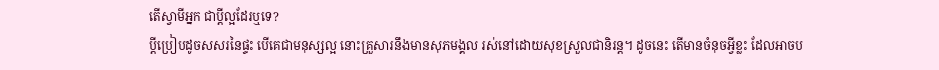តើស្វាមីអ្នក ជាប្តីល្អដែរឬទេ?
ប្តីប្រៀបដូចសសរនៃផ្ទះ បើគេជាមនុស្សល្អ នោះគ្រួសារនឹងមានសុភមង្គល រស់នៅដោយសុខស្រួលជានិរន្ត។ ដូចនេះ តើមានចំនុចអ្វីខ្លះ ដែលអាចប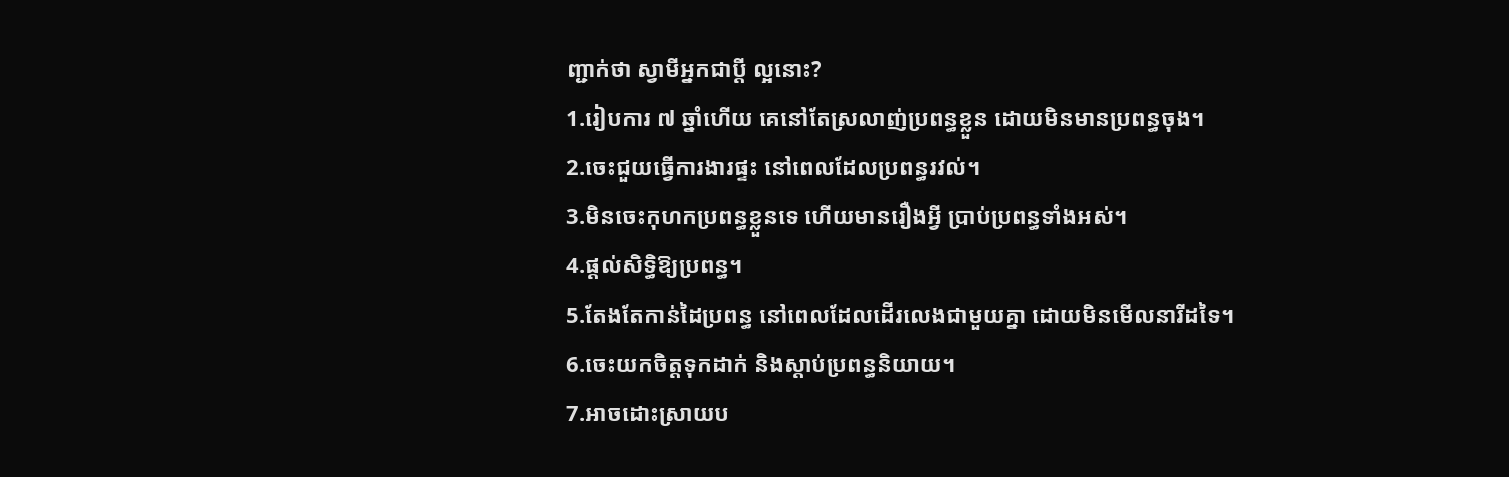ញ្ជាក់ថា ស្វាមីអ្នកជាប្តី ល្អនោះ?
1.រៀបការ ៧ ឆ្នាំហើយ គេនៅតែស្រលាញ់ប្រពន្ធខ្លួន ដោយមិនមានប្រពន្ធចុង។
2.ចេះជួយធ្វើការងារផ្ទះ នៅពេលដែលប្រពន្ធរវល់។
3.មិនចេះកុហកប្រពន្ធខ្លួនទេ ហើយមានរឿងអ្វី ប្រាប់ប្រពន្ធទាំងអស់។
4.ផ្តល់សិទ្ធិឱ្យប្រពន្ធ។
5.តែងតែកាន់ដៃប្រពន្ធ នៅពេលដែលដើរលេងជាមួយគ្នា ដោយមិនមើលនារីដទៃ។
6.ចេះយកចិត្តទុកដាក់ និងស្តាប់ប្រពន្ធនិយាយ។
7.អាចដោះស្រាយប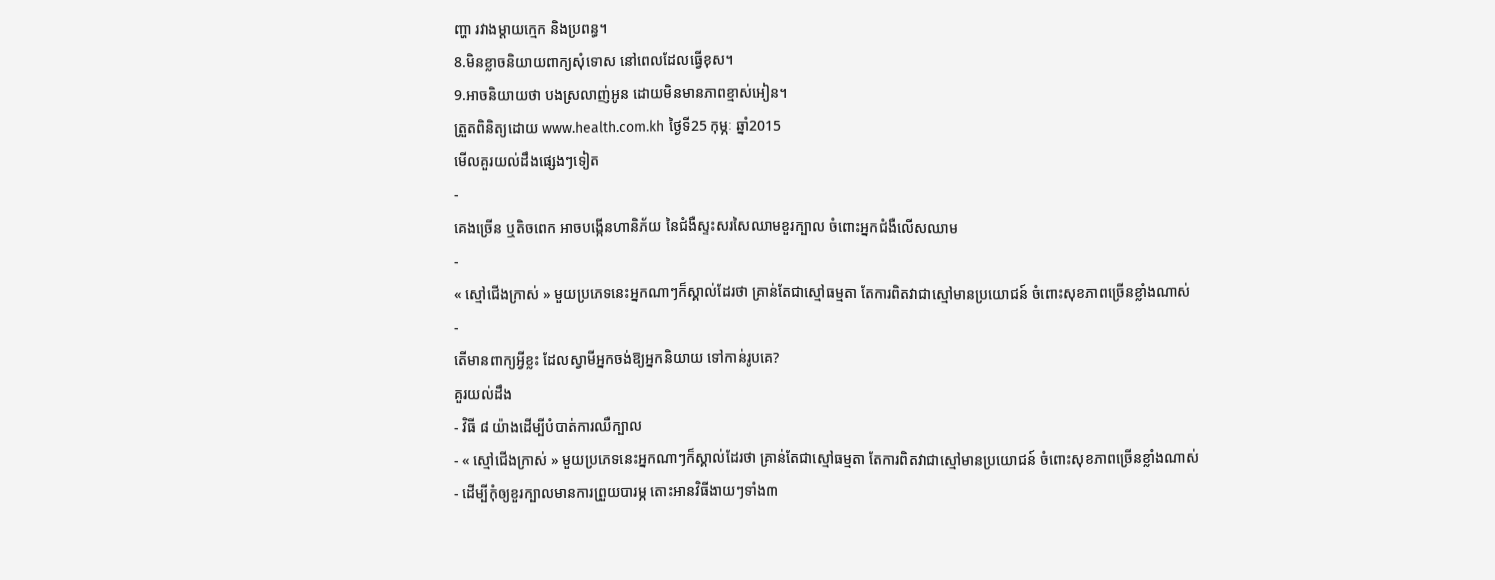ញ្ហា រវាងម្តាយក្មេក និងប្រពន្ធ។
8.មិនខ្លាចនិយាយពាក្យសុំទោស នៅពេលដែលធ្វើខុស។
9.អាចនិយាយថា បងស្រលាញ់អូន ដោយមិនមានភាពខ្មាស់អៀន។
ត្រួតពិនិត្យដោយ www.health.com.kh ថ្ងៃទី25 កុម្ភៈ ឆ្នាំ2015
មើលគួរយល់ដឹងផ្សេងៗទៀត
-
គេងច្រើន ឬតិចពេក អាចបង្កើនហានិភ័យ នៃជំងឺស្ទះសរសៃឈាមខួរក្បាល ចំពោះអ្នកជំងឺលើសឈាម
-
« ស្មៅជើងក្រាស់ » មួយប្រភេទនេះអ្នកណាៗក៏ស្គាល់ដែរថា គ្រាន់តែជាស្មៅធម្មតា តែការពិតវាជាស្មៅមានប្រយោជន៍ ចំពោះសុខភាពច្រើនខ្លាំងណាស់
-
តើមានពាក្យអ្វីខ្លះ ដែលស្វាមីអ្នកចង់ឱ្យអ្នកនិយាយ ទៅកាន់រូបគេ?
គួរយល់ដឹង
- វិធី ៨ យ៉ាងដើម្បីបំបាត់ការឈឺក្បាល
- « ស្មៅជើងក្រាស់ » មួយប្រភេទនេះអ្នកណាៗក៏ស្គាល់ដែរថា គ្រាន់តែជាស្មៅធម្មតា តែការពិតវាជាស្មៅមានប្រយោជន៍ ចំពោះសុខភាពច្រើនខ្លាំងណាស់
- ដើម្បីកុំឲ្យខួរក្បាលមានការព្រួយបារម្ភ តោះអានវិធីងាយៗទាំង៣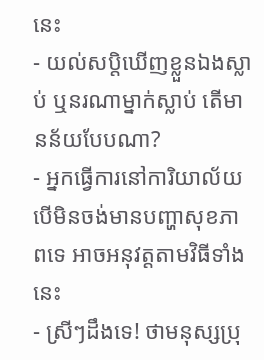នេះ
- យល់សប្តិឃើញខ្លួនឯងស្លាប់ ឬនរណាម្នាក់ស្លាប់ តើមានន័យបែបណា?
- អ្នកធ្វើការនៅការិយាល័យ បើមិនចង់មានបញ្ហាសុខភាពទេ អាចអនុវត្តតាមវិធីទាំងនេះ
- ស្រីៗដឹងទេ! ថាមនុស្សប្រុ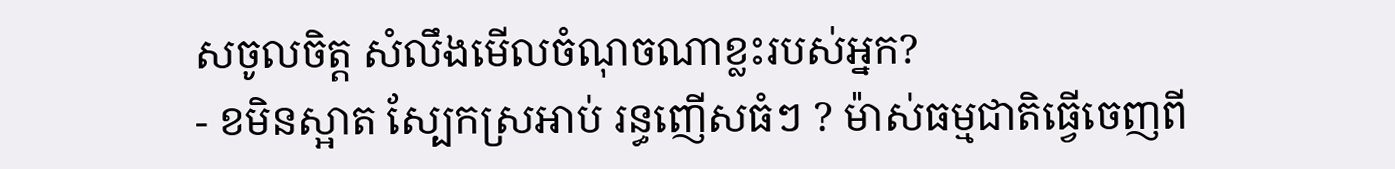សចូលចិត្ត សំលឹងមើលចំណុចណាខ្លះរបស់អ្នក?
- ខមិនស្អាត ស្បែកស្រអាប់ រន្ធញើសធំៗ ? ម៉ាស់ធម្មជាតិធ្វើចេញពី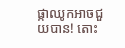ផ្កាឈូកអាចជួយបាន! តោះ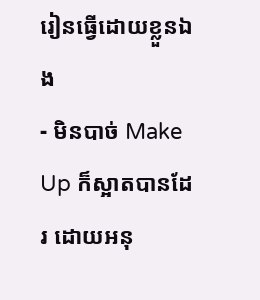រៀនធ្វើដោយខ្លួនឯង
- មិនបាច់ Make Up ក៏ស្អាតបានដែរ ដោយអនុ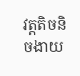វត្តតិចនិចងាយ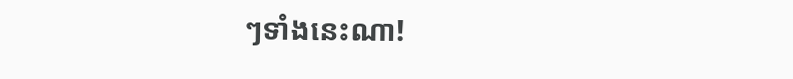ៗទាំងនេះណា!